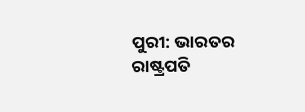ପୁରୀ: ଭାରତର ରାଷ୍ଟ୍ରପତି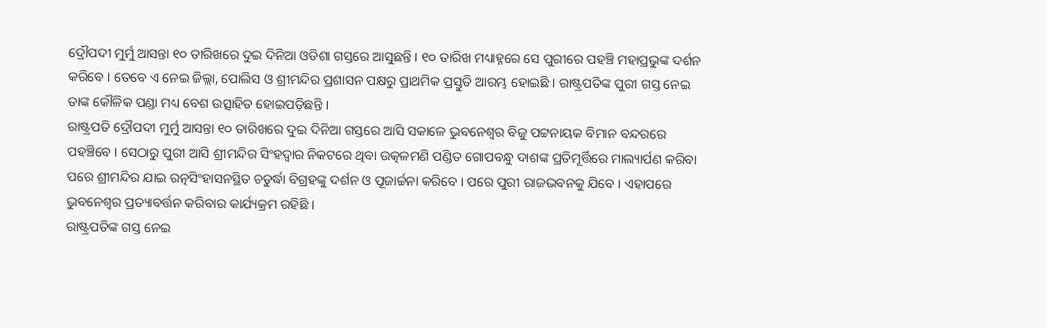ଦ୍ରୌପଦୀ ମୁର୍ମୁ ଆସନ୍ତା ୧୦ ତାରିଖରେ ଦୁଇ ଦିନିଆ ଓଡିଶା ଗସ୍ତରେ ଆସୁଛନ୍ତି । ୧୦ ତାରିଖ ମଧ୍ୟାହ୍ନରେ ସେ ପୁରୀରେ ପହଞ୍ଚି ମହାପ୍ରଭୁଙ୍କ ଦର୍ଶନ କରିବେ । ତେବେ ଏ ନେଇ ଜିଲ୍ଲା, ପୋଲିସ ଓ ଶ୍ରୀମନ୍ଦିର ପ୍ରଶାସନ ପକ୍ଷରୁ ପ୍ରାଥମିକ ପ୍ରସ୍ତୁତି ଆରମ୍ଭ ହୋଇଛି । ରାଷ୍ଟ୍ରପତିଙ୍କ ପୁରୀ ଗସ୍ତ ନେଇ ତାଙ୍କ କୌଳିକ ପଣ୍ଡା ମଧ୍ୟ ବେଶ ଉତ୍ସାହିତ ହୋଇପଡ଼ିଛନ୍ତି ।
ରାଷ୍ଟ୍ରପତି ଦ୍ରୌପଦୀ ମୁର୍ମୁ ଆସନ୍ତା ୧୦ ତାରିଖରେ ଦୁଇ ଦିନିଆ ଗସ୍ତରେ ଆସି ସକାଳେ ଭୁବନେଶ୍ବର ବିଜୁ ପଟ୍ଟନାୟକ ବିମାନ ବନ୍ଦରରେ ପହଞ୍ଚିବେ । ସେଠାରୁ ପୁରୀ ଆସି ଶ୍ରୀମନ୍ଦିର ସିଂହଦ୍ଵାର ନିକଟରେ ଥିବା ଉତ୍କଳମଣି ପଣ୍ଡିତ ଗୋପବନ୍ଧୁ ଦାଶଙ୍କ ପ୍ରତିମୂର୍ତ୍ତିରେ ମାଲ୍ୟାର୍ପଣ କରିବା ପରେ ଶ୍ରୀମନ୍ଦିର ଯାଇ ରତ୍ନସିଂହାସନସ୍ଥିତ ଚତୁର୍ଦ୍ଧା ବିଗ୍ରହଙ୍କୁ ଦର୍ଶନ ଓ ପୂଜାର୍ଚ୍ଚନା କରିବେ । ପରେ ପୁରୀ ରାଜଭବନକୁ ଯିବେ । ଏହାପରେ ଭୁବନେଶ୍ବର ପ୍ରତ୍ୟାବର୍ତ୍ତନ କରିବାର କାର୍ଯ୍ୟକ୍ରମ ରହିଛି ।
ରାଷ୍ଟ୍ରପତିଙ୍କ ଗସ୍ତ ନେଇ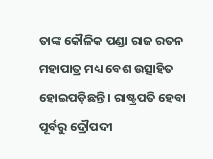ତାଙ୍କ କୌଳିକ ପଣ୍ଡା ରାଜ ରତନ ମହାପାତ୍ର ମଧ୍ୟ ବେଶ ଉତ୍ସାହିତ ହୋଇପଡ଼ିଛନ୍ତି । ରାଷ୍ଟ୍ରପତି ହେବା ପୂର୍ବରୁ ଦ୍ରୌପଦୀ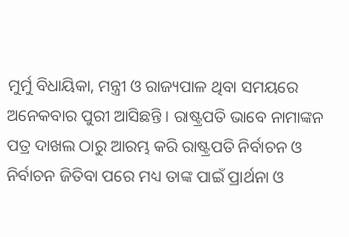ମୁର୍ମୁ ବିଧାୟିକା, ମନ୍ତ୍ରୀ ଓ ରାଜ୍ୟପାଳ ଥିବା ସମୟରେ ଅନେକବାର ପୁରୀ ଆସିଛନ୍ତି । ରାଷ୍ଟ୍ରପତି ଭାବେ ନାମାଙ୍କନ ପତ୍ର ଦାଖଲ ଠାରୁ ଆରମ୍ଭ କରି ରାଷ୍ଟ୍ରପତି ନିର୍ବାଚନ ଓ ନିର୍ବାଚନ ଜିତିବା ପରେ ମଧ୍ୟ ତାଙ୍କ ପାଇଁ ପ୍ରାର୍ଥନା ଓ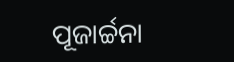ପୂଜାର୍ଚ୍ଚନା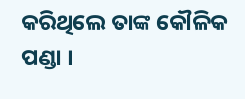କରିଥିଲେ ତାଙ୍କ କୌଳିକ ପଣ୍ଡା ।